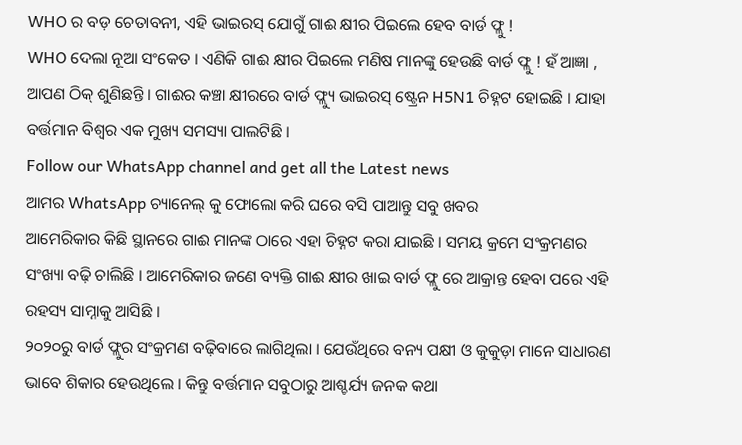WHO ର ବଡ଼ ଚେତାବନୀ, ଏହି ଭାଇରସ୍ ଯୋଗୁଁ ଗାଈ କ୍ଷୀର ପିଇଲେ ହେବ ବାର୍ଡ ଫ୍ଲୁ !
WHO ଦେଲା ନୂଆ ସଂକେତ । ଏଣିକି ଗାଈ କ୍ଷୀର ପିଇଲେ ମଣିଷ ମାନଙ୍କୁ ହେଉଛି ବାର୍ଡ ଫ୍ଲୁ ! ହଁ ଆଜ୍ଞା , ଆପଣ ଠିକ୍ ଶୁଣିଛନ୍ତି । ଗାଈର କଞ୍ଚା କ୍ଷୀରରେ ବାର୍ଡ ଫ୍ଲ୍ୟୁ ଭାଇରସ୍ ଷ୍ଟ୍ରେନ H5N1 ଚିହ୍ନଟ ହୋଇଛି । ଯାହା ବର୍ତ୍ତମାନ ବିଶ୍ଵର ଏକ ମୁଖ୍ୟ ସମସ୍ୟା ପାଲଟିଛି ।
Follow our WhatsApp channel and get all the Latest news
ଆମର WhatsApp ଚ୍ୟାନେଲ୍ କୁ ଫୋଲୋ କରି ଘରେ ବସି ପାଆନ୍ତୁ ସବୁ ଖବର
ଆମେରିକାର କିଛି ସ୍ଥାନରେ ଗାଈ ମାନଙ୍କ ଠାରେ ଏହା ଚିହ୍ନଟ କରା ଯାଇଛି । ସମୟ କ୍ରମେ ସଂକ୍ରମଣର ସଂଖ୍ୟା ବଢ଼ି ଚାଲିଛି । ଆମେରିକାର ଜଣେ ବ୍ୟକ୍ତି ଗାଈ କ୍ଷୀର ଖାଇ ବାର୍ଡ ଫ୍ଲୁ ରେ ଆକ୍ରାନ୍ତ ହେବା ପରେ ଏହି ରହସ୍ୟ ସାମ୍ନାକୁ ଆସିଛି ।
୨୦୨୦ରୁ ବାର୍ଡ ଫ୍ଲୁର ସଂକ୍ରମଣ ବଢ଼ିବାରେ ଲାଗିଥିଲା । ଯେଉଁଥିରେ ବନ୍ୟ ପକ୍ଷୀ ଓ କୁକୁଡ଼ା ମାନେ ସାଧାରଣ ଭାବେ ଶିକାର ହେଉଥିଲେ । କିନ୍ତୁ ବର୍ତ୍ତମାନ ସବୁଠାରୁ ଆଶ୍ଚର୍ଯ୍ୟ ଜନକ କଥା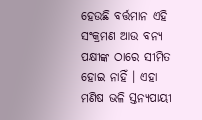ହେଉଛି ବର୍ତ୍ତମାନ ଏହି ସଂକ୍ରମଣ ଆଉ ବନ୍ୟ ପକ୍ଷୀଙ୍କ ଠାରେ ସୀମିତ ହୋଇ ନାହିଁ । ଏହା ମଣିଷ ଭଳି ସ୍ତନ୍ୟପାୟୀ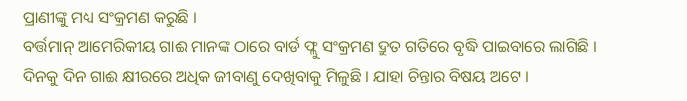ପ୍ରାଣୀଙ୍କୁ ମଧ୍ୟ ସଂକ୍ରମଣ କରୁଛି ।
ବର୍ତ୍ତମାନ୍ ଆମେରିକୀୟ ଗାଈ ମାନଙ୍କ ଠାରେ ବାର୍ଡ ଫ୍ଲୁ ସଂକ୍ରମଣ ଦ୍ରୁତ ଗତିରେ ବୃଦ୍ଧି ପାଇବାରେ ଲାଗିଛି । ଦିନକୁ ଦିନ ଗାଈ କ୍ଷୀରରେ ଅଧିକ ଜୀବାଣୁ ଦେଖିବାକୁ ମିଳୁଛି । ଯାହା ଚିନ୍ତାର ବିଷୟ ଅଟେ ।